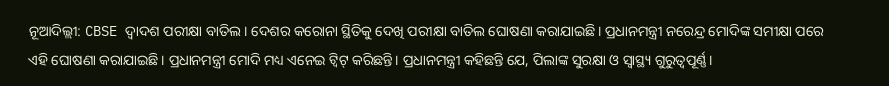ନୂଆଦିଲ୍ଲୀ: CBSE ଦ୍ୱାଦଶ ପରୀକ୍ଷା ବାତିଲ। ଦେଶର କରୋନା ସ୍ଥିତିକୁ ଦେଖି ପରୀକ୍ଷା ବାତିଲ ଘୋଷଣା କରାଯାଇଛି। ପ୍ରଧାନମନ୍ତ୍ରୀ ନରେନ୍ଦ୍ର ମୋଦିଙ୍କ ସମୀକ୍ଷା ପରେ ଏହି ଘୋଷଣା କରାଯାଇଛି। ପ୍ରଧାନମନ୍ତ୍ରୀ ମୋଦି ମଧ୍ୟ ଏନେଇ ଟ୍ୱିଟ୍ କରିଛନ୍ତି। ପ୍ରଧାନମନ୍ତ୍ରୀ କହିଛନ୍ତି ଯେ, ପିଲାଙ୍କ ସୁରକ୍ଷା ଓ ସ୍ୱାସ୍ଥ୍ୟ ଗୁରୁତ୍ୱପୂର୍ଣ୍ଣ।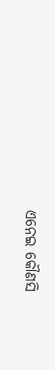ଏନେଇ କୌଣସି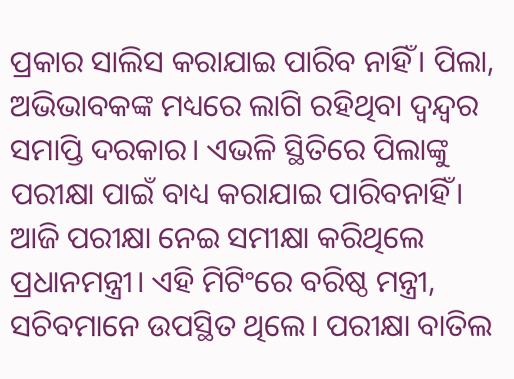ପ୍ରକାର ସାଲିସ କରାଯାଇ ପାରିବ ନାହିଁ। ପିଲା, ଅଭିଭାବକଙ୍କ ମଧ୍ୟରେ ଲାଗି ରହିଥିବା ଦ୍ୱନ୍ଦ୍ୱର ସମାପ୍ତି ଦରକାର। ଏଭଳି ସ୍ଥିତିରେ ପିଲାଙ୍କୁ ପରୀକ୍ଷା ପାଇଁ ବାଧ୍ୟ କରାଯାଇ ପାରିବନାହିଁ। ଆଜି ପରୀକ୍ଷା ନେଇ ସମୀକ୍ଷା କରିଥିଲେ ପ୍ରଧାନମନ୍ତ୍ରୀ। ଏହି ମିଟିଂରେ ବରିଷ୍ଠ ମନ୍ତ୍ରୀ, ସଚିବମାନେ ଉପସ୍ଥିତ ଥିଲେ। ପରୀକ୍ଷା ବାତିଲ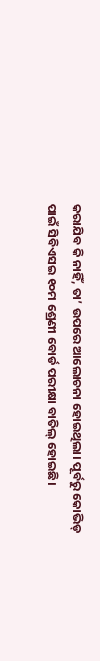କରାଯିବ କି ନାହିଁ, ତା’ ଉପରେ ଆଲୋଚନା ହୋଇଥିଲା। ପୂର୍ବରୁ କୋଭିଡ୍ ପାଇଁ ସିବିଏସଇ ୧୦ମ ଶ୍ରେଣୀ ବୋର୍ଡ ପରୀକ୍ଷା ବାତିଲ୍ ହୋଇଛି।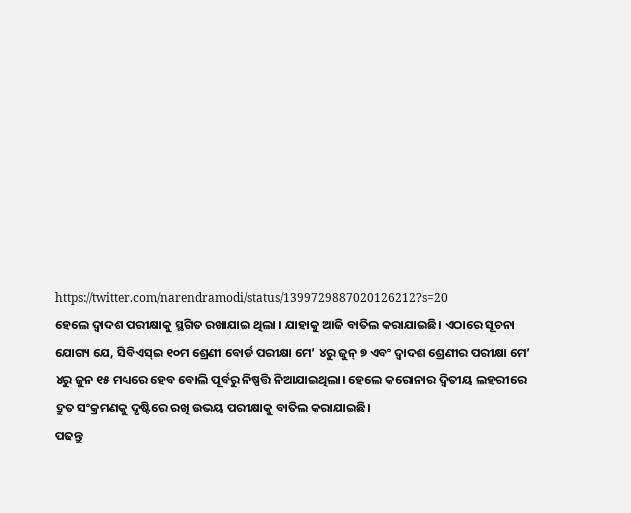https://twitter.com/narendramodi/status/1399729887020126212?s=20
ହେଲେ ଦ୍ୱାଦଶ ପରୀକ୍ଷାକୁ ସ୍ଥଗିତ ରଖାଯାଇ ଥିଲା । ଯାହାକୁ ଆଜି ବାତିଲ କରାଯାଇଛି। ଏଠାରେ ସୂଚନା ଯୋଗ୍ୟ ଯେ, ସିବିଏସ୍ଇ ୧୦ମ ଶ୍ରେଣୀ ବୋର୍ଡ ପରୀକ୍ଷା ମେ’ ୪ରୁ ଜୁନ୍ ୭ ଏବଂ ଦ୍ୱାଦଶ ଶ୍ରେଣୀର ପରୀକ୍ଷା ମେ’ ୪ରୁ ଜୁନ ୧୫ ମଧ୍ୟରେ ହେବ ବୋଲି ପୂର୍ବରୁ ନିଷ୍ପତ୍ତି ନିଆଯାଇଥିଲା। ହେଲେ କରୋନାର ଦ୍ୱିତୀୟ ଲହରୀରେ ଦ୍ରୁତ ସଂକ୍ରମଣକୁ ଦୃଷ୍ଟିରେ ରଖି ଉଭୟ ପରୀକ୍ଷାକୁ ବାତିଲ କରାଯାଇଛି।
ପଢନ୍ତୁ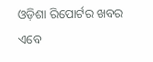ଓଡ଼ିଶା ରିପୋର୍ଟର ଖବର ଏବେ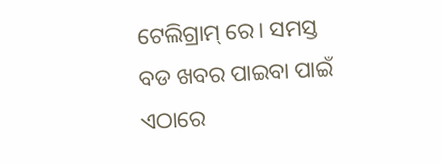ଟେଲିଗ୍ରାମ୍ ରେ। ସମସ୍ତ ବଡ ଖବର ପାଇବା ପାଇଁ ଏଠାରେ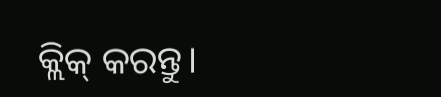କ୍ଲିକ୍ କରନ୍ତୁ।